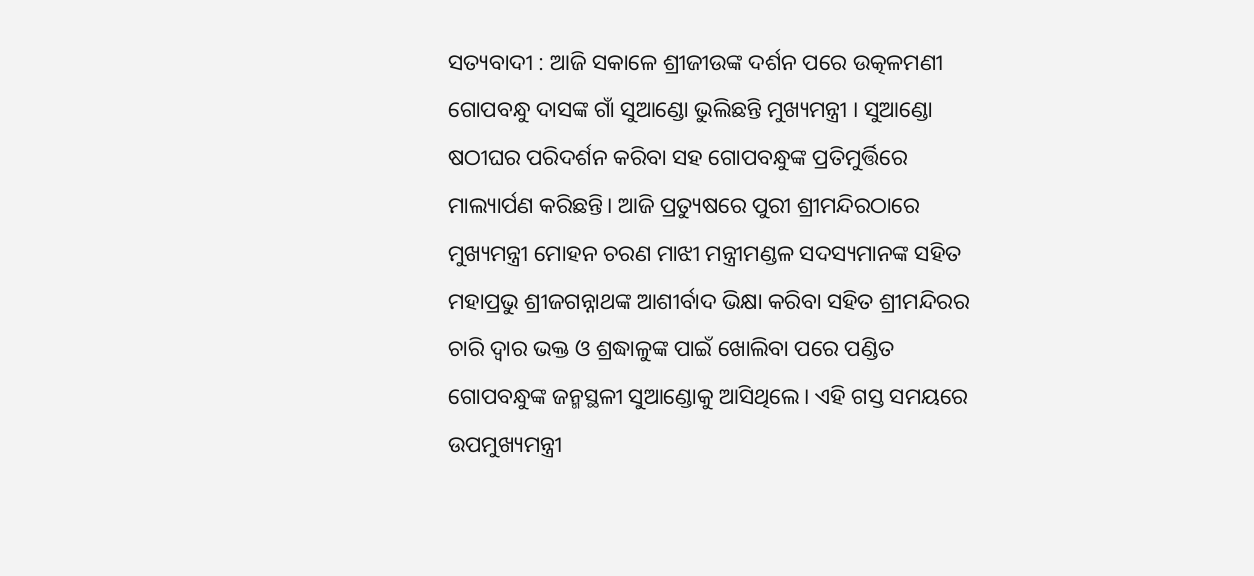ସତ୍ୟବାଦୀ : ଆଜି ସକାଳେ ଶ୍ରୀଜୀଉଙ୍କ ଦର୍ଶନ ପରେ ଉତ୍କଳମଣୀ ଗୋପବନ୍ଧୁ ଦାସଙ୍କ ଗାଁ ସୁଆଣ୍ଡୋ ଭୁଲିଛନ୍ତି ମୁଖ୍ୟମନ୍ତ୍ରୀ । ସୁଆଣ୍ଡୋ ଷଠୀଘର ପରିଦର୍ଶନ କରିବା ସହ ଗୋପବନ୍ଧୁଙ୍କ ପ୍ରତିମୁର୍ତ୍ତିରେ ମାଲ୍ୟାର୍ପଣ କରିଛନ୍ତି। ଆଜି ପ୍ରତ୍ୟୁଷରେ ପୁରୀ ଶ୍ରୀମନ୍ଦିରଠାରେ ମୁଖ୍ୟମନ୍ତ୍ରୀ ମୋହନ ଚରଣ ମାଝୀ ମନ୍ତ୍ରୀମଣ୍ଡଳ ସଦସ୍ୟମାନଙ୍କ ସହିତ ମହାପ୍ରଭୁ ଶ୍ରୀଜଗନ୍ନାଥଙ୍କ ଆଶୀର୍ବାଦ ଭିକ୍ଷା କରିବା ସହିତ ଶ୍ରୀମନ୍ଦିରର ଚାରି ଦ୍ୱାର ଭକ୍ତ ଓ ଶ୍ରଦ୍ଧାଳୁଙ୍କ ପାଇଁ ଖୋଲିବା ପରେ ପଣ୍ଡିତ ଗୋପବନ୍ଧୁଙ୍କ ଜନ୍ମସ୍ଥଳୀ ସୁଆଣ୍ଡୋକୁ ଆସିଥିଲେ। ଏହି ଗସ୍ତ ସମୟରେ ଉପମୁଖ୍ୟମନ୍ତ୍ରୀ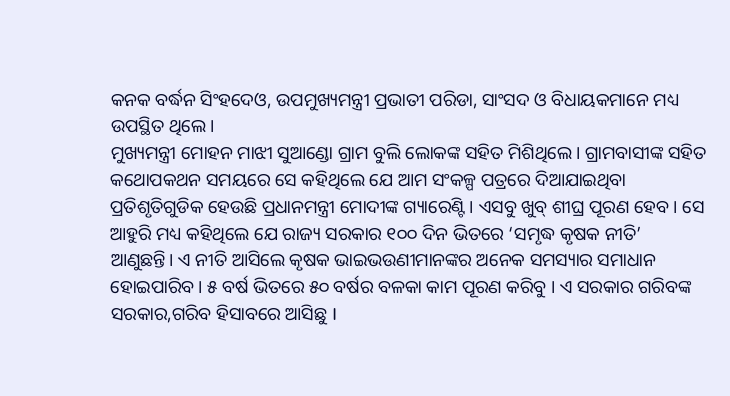କନକ ବର୍ଦ୍ଧନ ସିଂହଦେଓ, ଉପମୁଖ୍ୟମନ୍ତ୍ରୀ ପ୍ରଭାତୀ ପରିଡା, ସାଂସଦ ଓ ବିଧାୟକମାନେ ମଧ୍ୟ ଉପସ୍ଥିତ ଥିଲେ।
ମୁଖ୍ୟମନ୍ତ୍ରୀ ମୋହନ ମାଝୀ ସୁଆଣ୍ଡୋ ଗ୍ରାମ ବୁଲି ଲୋକଙ୍କ ସହିତ ମିଶିଥିଲେ। ଗ୍ରାମବାସୀଙ୍କ ସହିତ କଥୋପକଥନ ସମୟରେ ସେ କହିଥିଲେ ଯେ ଆମ ସଂକଳ୍ପ ପତ୍ରରେ ଦିଆଯାଇଥିବା ପ୍ରତିଶୃତିଗୁଡିକ ହେଉଛି ପ୍ରଧାନମନ୍ତ୍ରୀ ମୋଦୀଙ୍କ ଗ୍ୟାରେଣ୍ଟି। ଏସବୁ ଖୁବ୍ ଶୀଘ୍ର ପୂରଣ ହେବ। ସେ ଆହୁରି ମଧ୍ୟ କହିଥିଲେ ଯେ ରାଜ୍ୟ ସରକାର ୧୦୦ ଦିନ ଭିତରେ ‘ସମୃଦ୍ଧ କୃଷକ ନୀତି’ ଆଣୁଛନ୍ତି। ଏ ନୀତି ଆସିଲେ କୃଷକ ଭାଇଭଉଣୀମାନଙ୍କର ଅନେକ ସମସ୍ୟାର ସମାଧାନ ହୋଇପାରିବ। ୫ ବର୍ଷ ଭିତରେ ୫୦ ବର୍ଷର ବଳକା କାମ ପୂରଣ କରିବୁ । ଏ ସରକାର ଗରିବଙ୍କ ସରକାର,ଗରିବ ହିସାବରେ ଆସିଛୁ I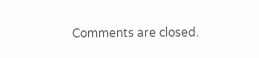Comments are closed.